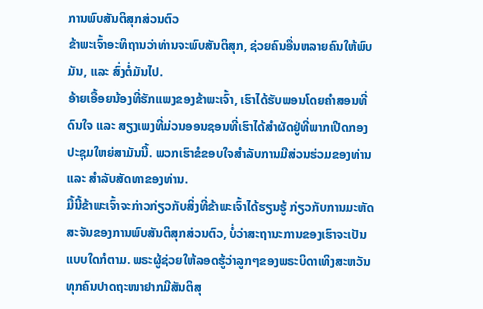ການພົບສັນຕິສຸກສ່ວນຕົວ
ຂ້າພະເຈົ້າອະທິຖານວ່າທ່ານຈະພົບສັນຕິສຸກ, ຊ່ວຍຄົນອື່ນຫລາຍຄົນໃຫ້ພົບມັນ, ແລະ ສົ່ງຕໍ່ມັນໄປ.
ອ້າຍເອື້ອຍນ້ອງທີ່ຮັກແພງຂອງຂ້າພະເຈົ້າ, ເຮົາໄດ້ຮັບພອນໂດຍຄຳສອນທີ່ດົນໃຈ ແລະ ສຽງເພງທີ່ມ່ວນອອນຊອນທີ່ເຮົາໄດ້ສຳຜັດຢູ່ທີ່ພາກເປີດກອງປະຊຸມໃຫຍ່ສາມັນນີ້. ພວກເຮົາຂໍຂອບໃຈສຳລັບການມີສ່ວນຮ່ວມຂອງທ່ານ ແລະ ສຳລັບສັດທາຂອງທ່ານ.
ມື້ນີ້ຂ້າພະເຈົ້າຈະກ່າວກ່ຽວກັບສິ່ງທີ່ຂ້າພະເຈົ້າໄດ້ຮຽນຮູ້ ກ່ຽວກັບການມະຫັດສະຈັນຂອງການພົບສັນຕິສຸກສ່ວນຕົວ, ບໍ່ວ່າສະຖານະການຂອງເຮົາຈະເປັນແບບໃດກໍຕາມ. ພຣະຜູ້ຊ່ວຍໃຫ້ລອດຮູ້ວ່າລູກໆຂອງພຣະບິດາເທິງສະຫວັນທຸກຄົນປາດຖະໜາຢາກມີສັນຕິສຸ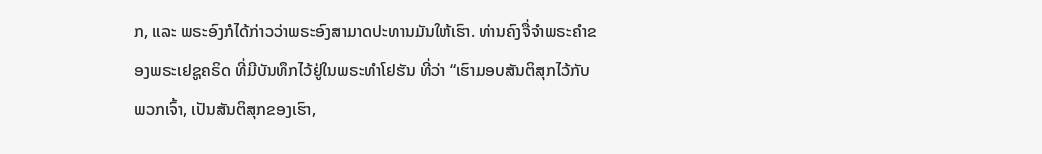ກ, ແລະ ພຣະອົງກໍໄດ້ກ່າວວ່າພຣະອົງສາມາດປະທານມັນໃຫ້ເຮົາ. ທ່ານຄົງຈື່ຈຳພຣະຄຳຂອງພຣະເຢຊູຄຣິດ ທີ່ມີບັນທຶກໄວ້ຢູ່ໃນພຣະທຳໂຢຮັນ ທີ່ວ່າ “ເຮົາມອບສັນຕິສຸກໄວ້ກັບພວກເຈົ້າ, ເປັນສັນຕິສຸກຂອງເຮົາ,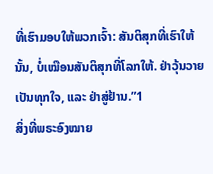ທີ່ເຮົາມອບໃຫ້ພວກເຈົ້າ: ສັນຕິສຸກທີ່ເຮົາໃຫ້ນັ້ນ, ບໍ່ເໝືອນສັນຕິສຸກທີ່ໂລກໃຫ້. ຢ່າວຸ້ນວາຍເປັນທຸກໃຈ, ແລະ ຢ່າສູ່ຢ້ານ.”1
ສິ່ງທີ່ພຣະອົງໝາຍ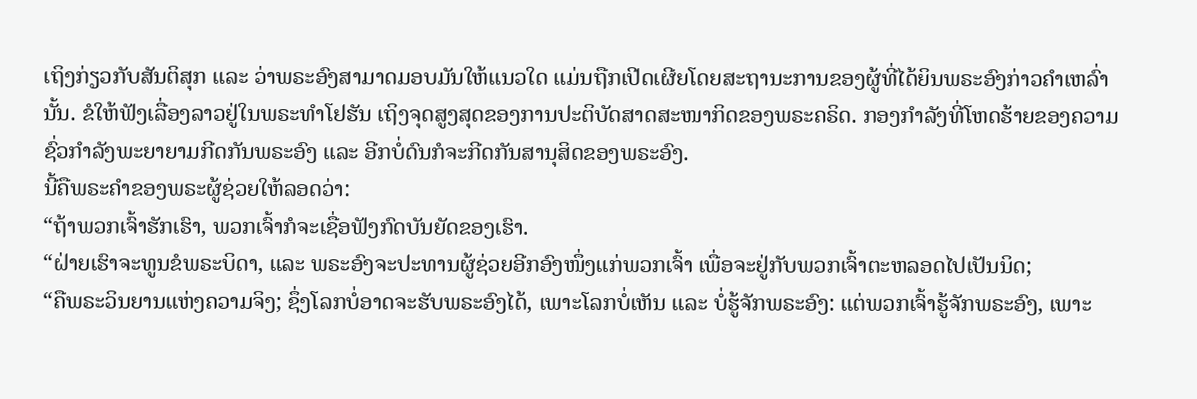ເຖິງກ່ຽວກັບສັນຕິສຸກ ແລະ ວ່າພຣະອົງສາມາດມອບມັນໃຫ້ແນວໃດ ແມ່ນຖືກເປີດເຜີຍໂດຍສະຖານະການຂອງຜູ້ທີ່ໄດ້ຍິນພຣະອົງກ່າວຄຳເຫລົ່ານັ້ນ. ຂໍໃຫ້ຟັງເລື່ອງລາວຢູ່ໃນພຣະທຳໂຢຮັນ ເຖິງຈຸດສູງສຸດຂອງການປະຕິບັດສາດສະໜາກິດຂອງພຣະຄຣິດ. ກອງກຳລັງທີ່ໂຫດຮ້າຍຂອງຄວາມຊົ່ວກຳລັງພະຍາຍາມກີດກັນພຣະອົງ ແລະ ອີກບໍ່ດົນກໍຈະກີດກັນສານຸສິດຂອງພຣະອົງ.
ນີ້ຄືພຣະຄຳຂອງພຣະຜູ້ຊ່ວຍໃຫ້ລອດວ່າ:
“ຖ້າພວກເຈົ້າຮັກເຮົາ, ພວກເຈົ້າກໍຈະເຊື່ອຟັງກົດບັນຍັດຂອງເຮົາ.
“ຝ່າຍເຮົາຈະທູນຂໍພຣະບິດາ, ແລະ ພຣະອົງຈະປະທານຜູ້ຊ່ວຍອີກອົງໜຶ່ງແກ່ພວກເຈົ້າ ເພື່ອຈະຢູ່ກັບພວກເຈົ້າຕະຫລອດໄປເປັນນິດ;
“ຄືພຣະວິນຍານແຫ່ງຄວາມຈິງ; ຊຶ່ງໂລກບໍ່ອາດຈະຮັບພຣະອົງໄດ້, ເພາະໂລກບໍ່ເຫັນ ແລະ ບໍ່ຮູ້ຈັກພຣະອົງ: ແຕ່ພວກເຈົ້າຮູ້ຈັກພຣະອົງ, ເພາະ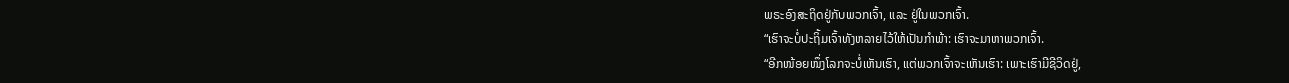ພຣະອົງສະຖິດຢູ່ກັບພວກເຈົ້າ, ແລະ ຢູ່ໃນພວກເຈົ້າ.
“ເຮົາຈະບໍ່ປະຖິ້ມເຈົ້າທັງຫລາຍໄວ້ໃຫ້ເປັນກຳພ້າ: ເຮົາຈະມາຫາພວກເຈົ້າ.
“ອີກໜ້ອຍໜຶ່ງໂລກຈະບໍ່ເຫັນເຮົາ, ແຕ່ພວກເຈົ້າຈະເຫັນເຮົາ: ເພາະເຮົາມີຊີວິດຢູ່,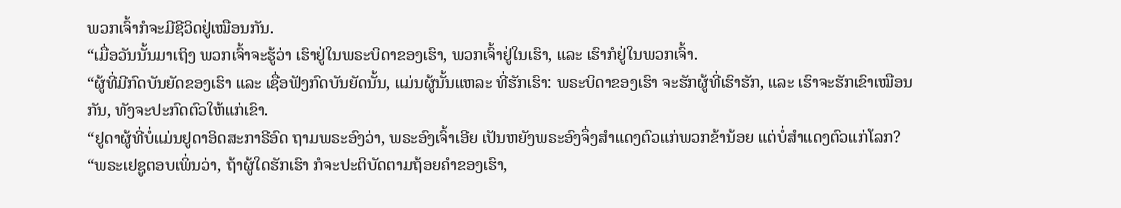ພວກເຈົ້າກໍຈະມີຊີວິດຢູ່ເໝືອນກັນ.
“ເມື່ອວັນນັ້ນມາເຖິງ ພວກເຈົ້າຈະຮູ້ວ່າ ເຮົາຢູ່ໃນພຣະບິດາຂອງເຮົາ, ພວກເຈົ້າຢູ່ໃນເຮົາ, ແລະ ເຮົາກໍຢູ່ໃນພວກເຈົ້າ.
“ຜູ້ທີ່ມີກົດບັນຍັດຂອງເຮົາ ແລະ ເຊື່ອຟັງກົດບັນຍັດນັ້ນ, ແມ່ນຜູ້ນັ້ນແຫລະ ທີ່ຮັກເຮົາ: ພຣະບິດາຂອງເຮົາ ຈະຮັກຜູ້ທີ່ເຮົາຮັກ, ແລະ ເຮົາຈະຮັກເຂົາເໝືອນກັນ, ທັງຈະປະກົດຕົວໃຫ້ແກ່ເຂົາ.
“ຢູດາຜູ້ທີ່ບໍ່ແມ່ນຢູດາອິດສະກາຣີອົດ ຖາມພຣະອົງວ່າ, ພຣະອົງເຈົ້າເອີຍ ເປັນຫຍັງພຣະອົງຈຶ່ງສຳແດງຕົວແກ່ພວກຂ້ານ້ອຍ ແຕ່ບໍ່ສຳແດງຕົວແກ່ໂລກ?
“ພຣະເຢຊູຕອບເພິ່ນວ່າ, ຖ້າຜູ້ໃດຮັກເຮົາ ກໍຈະປະຕິບັດຕາມຖ້ອຍຄຳຂອງເຮົາ,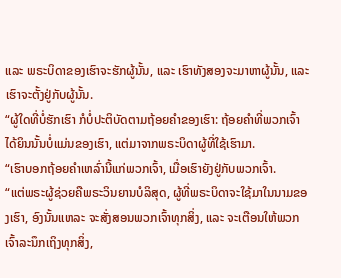ແລະ ພຣະບິດາຂອງເຮົາຈະຮັກຜູ້ນັ້ນ, ແລະ ເຮົາທັງສອງຈະມາຫາຜູ້ນັ້ນ, ແລະ ເຮົາຈະຕັ້ງຢູ່ກັບຜູ້ນັ້ນ.
“ຜູ້ໃດທີ່ບໍ່ຮັກເຮົາ ກໍບໍ່ປະຕິບັດຕາມຖ້ອຍຄຳຂອງເຮົາ: ຖ້ອຍຄຳທີ່ພວກເຈົ້າໄດ້ຍິນນັ້ນບໍ່ແມ່ນຂອງເຮົາ, ແຕ່ມາຈາກພຣະບິດາຜູ້ທີ່ໃຊ້ເຮົາມາ.
“ເຮົາບອກຖ້ອຍຄຳເຫລົ່ານີ້ແກ່ພວກເຈົ້າ, ເມື່ອເຮົາຍັງຢູ່ກັບພວກເຈົ້າ.
“ແຕ່ພຣະຜູ້ຊ່ວຍຄືພຣະວິນຍານບໍລິສຸດ, ຜູ້ທີ່ພຣະບິດາຈະໃຊ້ມາໃນນາມຂອງເຮົາ, ອົງນັ້ນແຫລະ ຈະສັ່ງສອນພວກເຈົ້າທຸກສິ່ງ, ແລະ ຈະເຕືອນໃຫ້ພວກເຈົ້າລະນຶກເຖິງທຸກສິ່ງ,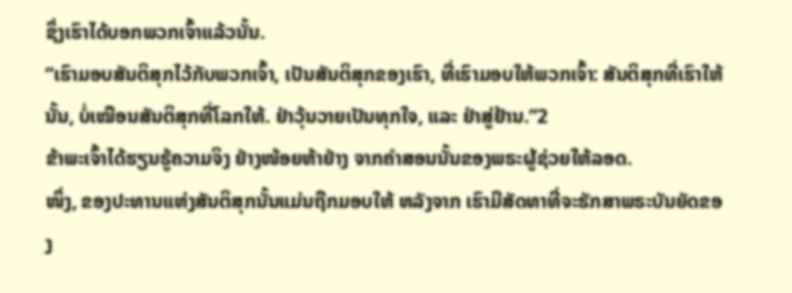ຊຶ່ງເຮົາໄດ້ບອກພວກເຈົ້າແລ້ວນັ້ນ.
“ເຮົາມອບສັນຕິສຸກໄວ້ກັບພວກເຈົ້າ, ເປັນສັນຕິສຸກຂອງເຮົາ, ທີ່ເຮົາມອບໃຫ້ພວກເຈົ້າ: ສັນຕິສຸກທີ່ເຮົາໃຫ້ນັ້ນ, ບໍ່ເໝືອນສັນຕິສຸກທີ່ໂລກໃຫ້. ຢ່າວຸ້ນວາຍເປັນທຸກໃຈ, ແລະ ຢ່າສູ່ຢ້ານ.”2
ຂ້າພະເຈົ້າໄດ້ຮຽນຮູ້ຄວາມຈິງ ຢ່າງໜ້ອຍຫ້າຢ່າງ ຈາກຄຳສອນນັ້ນຂອງພຣະຜູ້ຊ່ວຍໃຫ້ລອດ.
ໜຶ່ງ, ຂອງປະທານແຫ່ງສັນຕິສຸກນັ້ນແມ່ນຖືກມອບໃຫ້ ຫລັງຈາກ ເຮົາມີສັດທາທີ່ຈະຮັກສາພຣະບັນຍັດຂອງ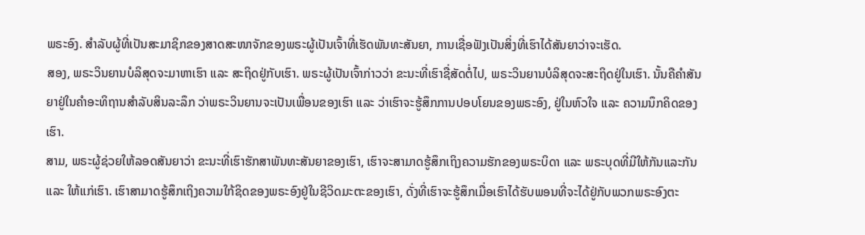ພຣະອົງ. ສຳລັບຜູ້ທີ່ເປັນສະມາຊິກຂອງສາດສະໜາຈັກຂອງພຣະຜູ້ເປັນເຈົ້າທີ່ເຮັດພັນທະສັນຍາ, ການເຊື່ອຟັງເປັນສິ່ງທີ່ເຮົາໄດ້ສັນຍາວ່າຈະເຮັດ.
ສອງ, ພຣະວິນຍານບໍລິສຸດຈະມາຫາເຮົາ ແລະ ສະຖິດຢູ່ກັບເຮົາ. ພຣະຜູ້ເປັນເຈົ້າກ່າວວ່າ ຂະນະທີ່ເຮົາຊື່ສັດຕໍ່ໄປ, ພຣະວິນຍານບໍລິສຸດຈະສະຖິດຢູ່ໃນເຮົາ. ນັ້ນຄືຄຳສັນຍາຢູ່ໃນຄຳອະທິຖານສຳລັບສິນລະລຶກ ວ່າພຣະວິນຍານຈະເປັນເພື່ອນຂອງເຮົາ ແລະ ວ່າເຮົາຈະຮູ້ສຶກການປອບໂຍນຂອງພຣະອົງ, ຢູ່ໃນຫົວໃຈ ແລະ ຄວາມນຶກຄິດຂອງເຮົາ.
ສາມ, ພຣະຜູ້ຊ່ວຍໃຫ້ລອດສັນຍາວ່າ ຂະນະທີ່ເຮົາຮັກສາພັນທະສັນຍາຂອງເຮົາ, ເຮົາຈະສາມາດຮູ້ສຶກເຖິງຄວາມຮັກຂອງພຣະບິດາ ແລະ ພຣະບຸດທີ່ມີໃຫ້ກັນແລະກັນ ແລະ ໃຫ້ແກ່ເຮົາ. ເຮົາສາມາດຮູ້ສຶກເຖິງຄວາມໃກ້ຊິດຂອງພຣະອົງຢູ່ໃນຊີວິດມະຕະຂອງເຮົາ, ດັ່ງທີ່ເຮົາຈະຮູ້ສຶກເມື່ອເຮົາໄດ້ຮັບພອນທີ່ຈະໄດ້ຢູ່ກັບພວກພຣະອົງຕະ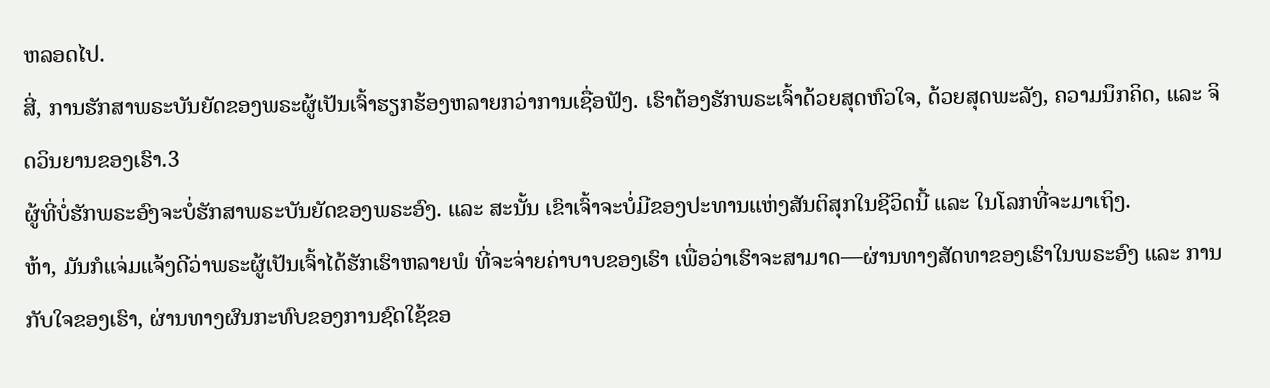ຫລອດໄປ.
ສີ່, ການຮັກສາພຣະບັນຍັດຂອງພຣະຜູ້ເປັນເຈົ້າຮຽກຮ້ອງຫລາຍກວ່າການເຊື່ອຟັງ. ເຮົາຕ້ອງຮັກພຣະເຈົ້າດ້ວຍສຸດຫົວໃຈ, ດ້ວຍສຸດພະລັງ, ຄວາມນຶກຄິດ, ແລະ ຈິດວິນຍານຂອງເຮົາ.3
ຜູ້ທີ່ບໍ່ຮັກພຣະອົງຈະບໍ່ຮັກສາພຣະບັນຍັດຂອງພຣະອົງ. ແລະ ສະນັ້ນ ເຂົາເຈົ້າຈະບໍ່ມີຂອງປະທານແຫ່ງສັນຕິສຸກໃນຊີວິດນີ້ ແລະ ໃນໂລກທີ່ຈະມາເຖິງ.
ຫ້າ, ມັນກໍແຈ່ມແຈ້ງດີວ່າພຣະຜູ້ເປັນເຈົ້າໄດ້ຮັກເຮົາຫລາຍພໍ ທີ່ຈະຈ່າຍຄ່າບາບຂອງເຮົາ ເພື່ອວ່າເຮົາຈະສາມາດ—ຜ່ານທາງສັດທາຂອງເຮົາໃນພຣະອົງ ແລະ ການກັບໃຈຂອງເຮົາ, ຜ່ານທາງຜົນກະທົບຂອງການຊົດໃຊ້ຂອ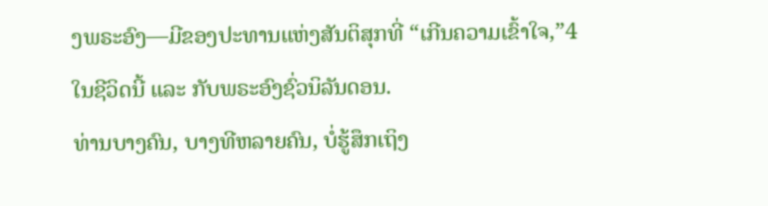ງພຣະອົງ—ມີຂອງປະທານແຫ່ງສັນຕິສຸກທີ່ “ເກີນຄວາມເຂົ້າໃຈ,”4 ໃນຊີວິດນີ້ ແລະ ກັບພຣະອົງຊົ່ວນິລັນດອນ.
ທ່ານບາງຄົນ, ບາງທີຫລາຍຄົນ, ບໍ່ຮູ້ສຶກເຖິງ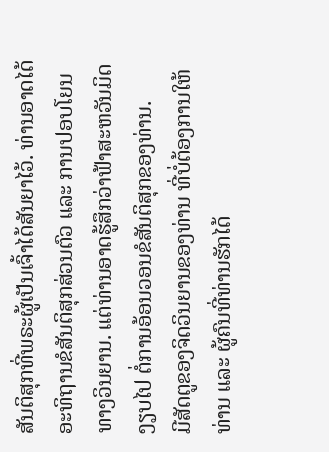ສັນຕິສຸກທີ່ພຣະຜູ້ເປັນເຈົ້າໄດ້ສັນຍາໄວ້. ທ່ານອາດໄດ້ອະທິຖານຂໍສັນຕິສຸກສ່ວນຕົວ ແລະ ການປອບໂຍນທາງວິນຍານ. ແຕ່ທ່ານອາດຮູ້ສຶກວ່າຟ້າສະຫວັນມິດງຽບໄປ ຕໍ່ການອ້ອນວອນຂໍສັນຕິສຸກຂອງທ່ານ.
ມີສັດຕູຂອງຈິດວິນຍານຂອງທ່ານ ທີ່ບໍ່ຕ້ອງການໃຫ້ທ່ານ ແລະ ຜູ້ຄົນທີ່ທ່ານຮັກໄດ້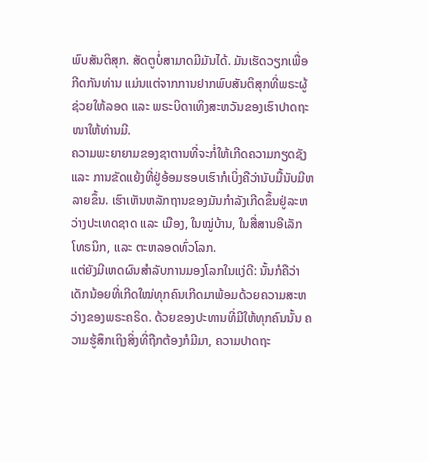ພົບສັນຕິສຸກ. ສັດຕູບໍ່ສາມາດມີມັນໄດ້. ມັນເຮັດວຽກເພື່ອກີດກັນທ່ານ ແມ່ນແຕ່ຈາກການຢາກພົບສັນຕິສຸກທີ່ພຣະຜູ້ຊ່ວຍໃຫ້ລອດ ແລະ ພຣະບິດາເທິງສະຫວັນຂອງເຮົາປາດຖະໜາໃຫ້ທ່ານມີ.
ຄວາມພະຍາຍາມຂອງຊາຕານທີ່ຈະກໍ່ໃຫ້ເກີດຄວາມກຽດຊັງ ແລະ ການຂັດແຍ້ງທີ່ຢູ່ອ້ອມຮອບເຮົາກໍເບິ່ງຄືວ່ານັບມື້ນັບມີຫລາຍຂຶ້ນ. ເຮົາເຫັນຫລັກຖານຂອງມັນກຳລັງເກີດຂຶ້ນຢູ່ລະຫວ່າງປະເທດຊາດ ແລະ ເມືອງ, ໃນໝູ່ບ້ານ, ໃນສື່ສານອີເລັກໂທຣນິກ, ແລະ ຕະຫລອດທົ່ວໂລກ.
ແຕ່ຍັງມີເຫດຜົນສຳລັບການມອງໂລກໃນແງ່ດີ: ນັ້ນກໍຄືວ່າ ເດັກນ້ອຍທີ່ເກີດໃໝ່ທຸກຄົນເກີດມາພ້ອມດ້ວຍຄວາມສະຫວ່າງຂອງພຣະຄຣິດ. ດ້ວຍຂອງປະທານທີ່ມີໃຫ້ທຸກຄົນນັ້ນ ຄວາມຮູ້ສຶກເຖິງສິ່ງທີ່ຖືກຕ້ອງກໍມີມາ, ຄວາມປາດຖະ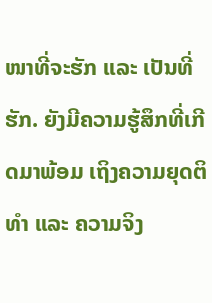ໜາທີ່ຈະຮັກ ແລະ ເປັນທີ່ຮັກ. ຍັງມີຄວາມຮູ້ສຶກທີ່ເກີດມາພ້ອມ ເຖິງຄວາມຍຸດຕິທຳ ແລະ ຄວາມຈິງ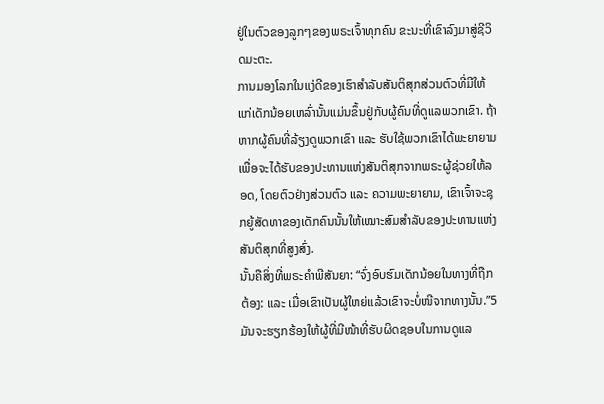ຢູ່ໃນຕົວຂອງລູກໆຂອງພຣະເຈົ້າທຸກຄົນ ຂະນະທີ່ເຂົາລົງມາສູ່ຊີວິດມະຕະ.
ການມອງໂລກໃນແງ່ດີຂອງເຮົາສຳລັບສັນຕິສຸກສ່ວນຕົວທີ່ມີໃຫ້ແກ່ເດັກນ້ອຍເຫລົ່ານັ້ນແມ່ນຂຶ້ນຢູ່ກັບຜູ້ຄົນທີ່ດູແລພວກເຂົາ. ຖ້າຫາກຜູ້ຄົນທີ່ລ້ຽງດູພວກເຂົາ ແລະ ຮັບໃຊ້ພວກເຂົາໄດ້ພະຍາຍາມເພື່ອຈະໄດ້ຮັບຂອງປະທານແຫ່ງສັນຕິສຸກຈາກພຣະຜູ້ຊ່ວຍໃຫ້ລອດ, ໂດຍຕົວຢ່າງສ່ວນຕົວ ແລະ ຄວາມພະຍາຍາມ, ເຂົາເຈົ້າຈະຊຸກຍູ້ສັດທາຂອງເດັກຄົນນັ້ນໃຫ້ເໝາະສົມສຳລັບຂອງປະທານແຫ່ງສັນຕິສຸກທີ່ສູງສົ່ງ.
ນັ້ນຄືສິ່ງທີ່ພຣະຄຳພີສັນຍາ: “ຈົ່ງອົບຮົມເດັກນ້ອຍໃນທາງທີ່ຖືກຕ້ອງ: ແລະ ເມື່ອເຂົາເປັນຜູ້ໃຫຍ່ແລ້ວເຂົາຈະບໍ່ໜີຈາກທາງນັ້ນ.”5 ມັນຈະຮຽກຮ້ອງໃຫ້ຜູ້ທີ່ມີໜ້າທີ່ຮັບຜິດຊອບໃນການດູແລ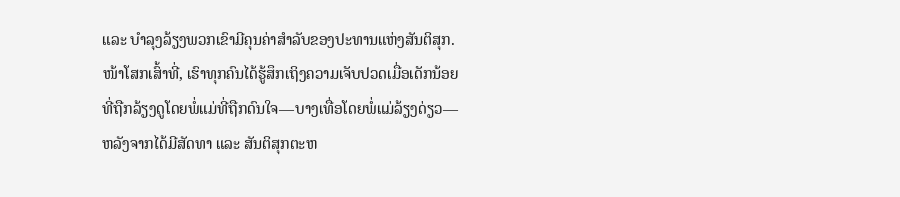ແລະ ບຳລຸງລ້ຽງພວກເຂົາມີຄຸນຄ່າສຳລັບຂອງປະທານແຫ່ງສັນຕິສຸກ.
ໜ້າໂສກເສົ້າທີ່, ເຮົາທຸກຄົນໄດ້ຮູ້ສຶກເຖິງຄວາມເຈັບປວດເມື່ອເດັກນ້ອຍທີ່ຖືກລ້ຽງດູໂດຍພໍ່ແມ່ທີ່ຖືກດົນໃຈ—ບາງເທື່ອໂດຍພໍ່ແມ່ລ້ຽງດ່ຽວ—ຫລັງຈາກໄດ້ມີສັດທາ ແລະ ສັນຕິສຸກຕະຫ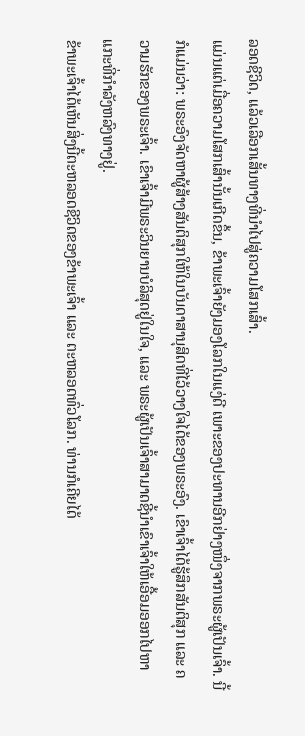ລອດຊີວິດ, ແລ້ວເລືອກເສັ້ນທາງທີ່ນຳໄປສູ່ຄວາມໂສກເສົ້າ.
ແມ່ນແຕ່ເມື່ອຄວາມໂສກເສົ້ານັ້ນເກີດຂຶ້ນ, ຂ້າພະເຈົ້າຍັງມອງໂລກໃນແງ່ດີ ເພາະຂອງປະທານອີກຢ່າງໜຶ່ງຈາກພຣະຜູ້ເປັນເຈົ້າ. ນີ້ກໍແມ່ນວ່າ: ພຣະອົງຈັດຫາຜູ້ສ້າງສັນຕິສຸກໃຫ້ໃນບັນດາສານຸສິດທີ່ໄວ້ວາງໃຈໄດ້ຂອງພຣະອົງ. ເຂົາເຈົ້າໄດ້ຮູ້ສຶກສັນຕິສຸກ ແລະ ຄວາມຮັກຂອງພຣະເຈົ້າ. ເຂົາເຈົ້າມີພຣະວິນຍານບໍລິສຸດຢູ່ໃນໃຈ, ແລະ ພຣະຜູ້ເປັນເຈົ້າສາມາດຊີ້ນຳເຂົາເຈົ້າໃຫ້ເອື້ອມອອກໄປຫາແກະທີ່ກຳລັງຫລົງທາງຢູ່.
ຂ້າພະເຈົ້າໄດ້ເຫັນສິ່ງນີ້ຕະຫລອດຊີວິດຂອງຂ້າພະເຈົ້າ ແລະ ຕະຫລອດທົ່ວໂລກ. ທ່ານກໍເຄີຍໄດ້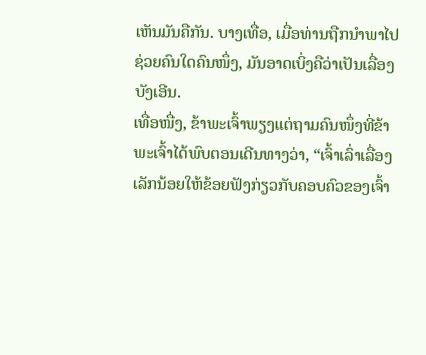ເຫັນມັນຄືກັນ. ບາງເທື່ອ, ເມື່ອທ່ານຖືກນຳພາໄປຊ່ວຍຄົນໃດຄົນໜຶ່ງ, ມັນອາດເບິ່ງຄືວ່າເປັນເລື່ອງບັງເອີນ.
ເທື່ອໜື່ງ, ຂ້າພະເຈົ້າພຽງແຕ່ຖາມຄົນໜຶ່ງທີ່ຂ້າພະເຈົ້າໄດ້ພົບຕອນເດີນທາງວ່າ, “ເຈົ້າເລົ່າເລື່ອງເລັກນ້ອຍໃຫ້ຂ້ອຍຟັງກ່ຽວກັບຄອບຄົວຂອງເຈົ້າ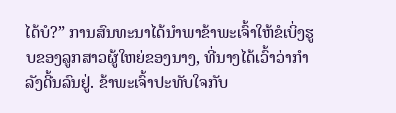ໄດ້ບໍ?” ການສົນທະນາໄດ້ນຳພາຂ້າພະເຈົ້າໃຫ້ຂໍເບິ່ງຮູບຂອງລູກສາວຜູ້ໃຫຍ່ຂອງນາງ, ທີ່ນາງໄດ້ເວົ້າວ່າກຳລັງດີ້ນລົນຢູ່. ຂ້າພະເຈົ້າປະທັບໃຈກັບ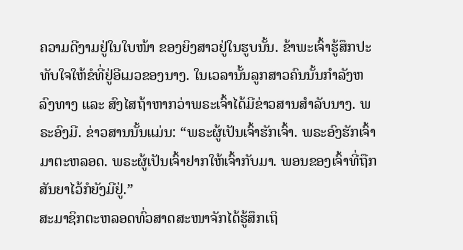ຄວາມດີງາມຢູ່ໃນໃບໜ້າ ຂອງຍິງສາວຢູ່ໃນຮູບນັ້ນ. ຂ້າພະເຈົ້າຮູ້ສຶກປະທັບໃຈໃຫ້ຂໍທີ່ຢູ່ອີເມວຂອງນາງ. ໃນເວລານັ້ນລູກສາວຄົນນັ້ນກຳລັງຫລົງທາງ ແລະ ສົງໄສຖ້າຫາກວ່າພຣະເຈົ້າໄດ້ມີຂ່າວສານສຳລັບນາງ. ພຣະອົງມີ. ຂ່າວສານນັ້ນແມ່ນ: “ພຣະຜູ້ເປັນເຈົ້າຮັກເຈົ້າ. ພຣະອົງຮັກເຈົ້າມາຕະຫລອດ. ພຣະຜູ້ເປັນເຈົ້າຢາກໃຫ້ເຈົ້າກັບມາ. ພອນຂອງເຈົ້າທີ່ຖືກສັນຍາໄວ້ກໍຍັງມີຢູ່.”
ສະມາຊິກຕະຫລອດທົ່ວສາດສະໜາຈັກໄດ້ຮູ້ສຶກເຖິ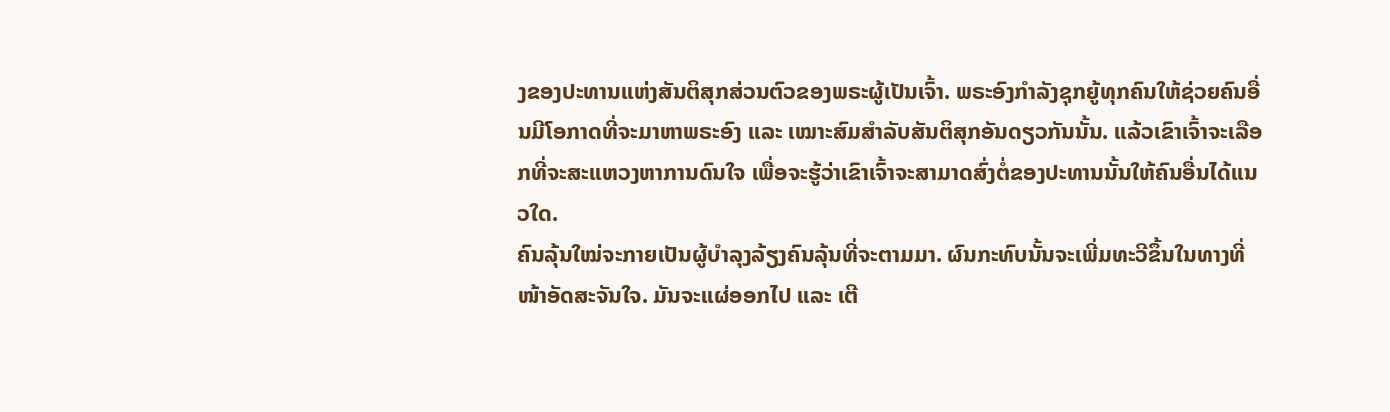ງຂອງປະທານແຫ່ງສັນຕິສຸກສ່ວນຕົວຂອງພຣະຜູ້ເປັນເຈົ້າ. ພຣະອົງກຳລັງຊຸກຍູ້ທຸກຄົນໃຫ້ຊ່ວຍຄົນອື່ນມີໂອກາດທີ່ຈະມາຫາພຣະອົງ ແລະ ເໝາະສົມສຳລັບສັນຕິສຸກອັນດຽວກັນນັ້ນ. ແລ້ວເຂົາເຈົ້າຈະເລືອກທີ່ຈະສະແຫວງຫາການດົນໃຈ ເພື່ອຈະຮູ້ວ່າເຂົາເຈົ້າຈະສາມາດສົ່ງຕໍ່ຂອງປະທານນັ້ນໃຫ້ຄົນອື່ນໄດ້ແນວໃດ.
ຄົນລຸ້ນໃໝ່ຈະກາຍເປັນຜູ້ບຳລຸງລ້ຽງຄົນລຸ້ນທີ່ຈະຕາມມາ. ຜົນກະທົບນັ້ນຈະເພີ່ມທະວີຂຶ້ນໃນທາງທີ່ໜ້າອັດສະຈັນໃຈ. ມັນຈະແຜ່ອອກໄປ ແລະ ເຕີ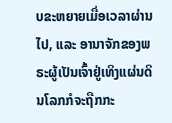ບຂະຫຍາຍເມື່ອເວລາຜ່ານໄປ, ແລະ ອານາຈັກຂອງພຣະຜູ້ເປັນເຈົ້າຢູ່ເທິງແຜ່ນດິນໂລກກໍຈະຖືກກະ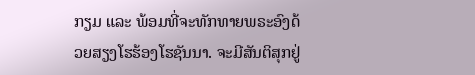ກຽມ ແລະ ພ້ອມທີ່ຈະທັກທາຍພຣະອົງດ້ວຍສຽງໂຮຮ້ອງໂຮຊັນນາ. ຈະມີສັນຕິສຸກຢູ່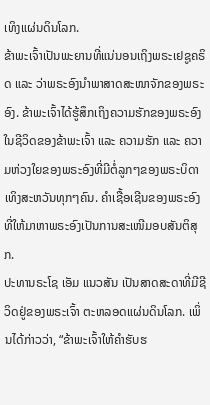ເທິງແຜ່ນດິນໂລກ.
ຂ້າພະເຈົ້າເປັນພະຍານທີ່ແນ່ນອນເຖິງພຣະເຢຊູຄຣິດ ແລະ ວ່າພຣະອົງນຳພາສາດສະໜາຈັກຂອງພຣະອົງ. ຂ້າພະເຈົ້າໄດ້ຮູ້ສຶກເຖິງຄວາມຮັກຂອງພຣະອົງໃນຊີວິດຂອງຂ້າພະເຈົ້າ ແລະ ຄວາມຮັກ ແລະ ຄວາມຫ່ວງໃຍຂອງພຣະອົງທີ່ມີຕໍ່ລູກໆຂອງພຣະບິດາເທິງສະຫວັນທຸກໆຄົນ. ຄຳເຊື້ອເຊີນຂອງພຣະອົງທີ່ໃຫ້ມາຫາພຣະອົງເປັນການສະເໜີມອບສັນຕິສຸກ.
ປະທານຣະໂຊ ເອັມ ແນວສັນ ເປັນສາດສະດາທີ່ມີຊີວິດຢູ່ຂອງພຣະເຈົ້າ ຕະຫລອດແຜ່ນດິນໂລກ. ເພິ່ນໄດ້ກ່າວວ່າ, “ຂ້າພະເຈົ້າໃຫ້ຄຳຮັບຮ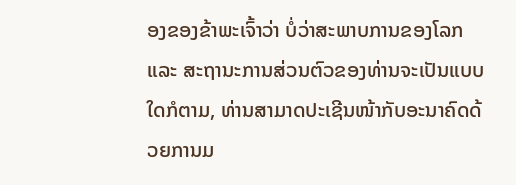ອງຂອງຂ້າພະເຈົ້າວ່າ ບໍ່ວ່າສະພາບການຂອງໂລກ ແລະ ສະຖານະການສ່ວນຕົວຂອງທ່ານຈະເປັນແບບໃດກໍຕາມ, ທ່ານສາມາດປະເຊີນໜ້າກັບອະນາຄົດດ້ວຍການມ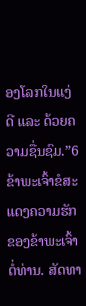ອງໂລກໃນແງ່ດີ ແລະ ດ້ວຍຄວາມຊື່ນຊົມ.”6
ຂ້າພະເຈົ້າຂໍສະແດງຄວາມຮັກຂອງຂ້າພະເຈົ້າຕໍ່ທ່ານ. ສັດທາ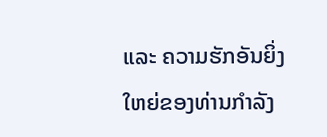ແລະ ຄວາມຮັກອັນຍິ່ງໃຫຍ່ຂອງທ່ານກຳລັງ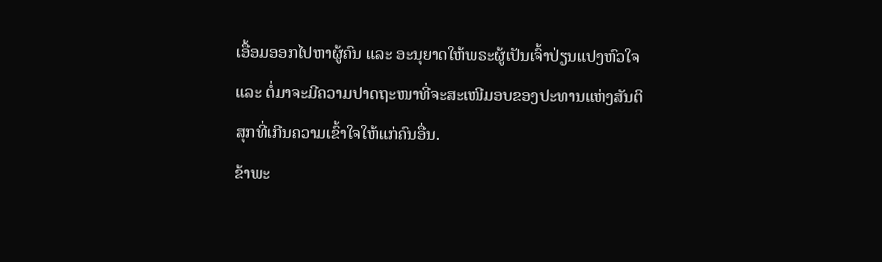ເອື້ອມອອກໄປຫາຜູ້ຄົນ ແລະ ອະນຸຍາດໃຫ້ພຣະຜູ້ເປັນເຈົ້າປ່ຽນແປງຫົວໃຈ ແລະ ຕໍ່ມາຈະມີຄວາມປາດຖະໜາທີ່ຈະສະເໜີມອບຂອງປະທານແຫ່ງສັນຕິສຸກທີ່ເກີນຄວາມເຂົ້າໃຈໃຫ້ແກ່ຄົນອື່ນ.
ຂ້າພະ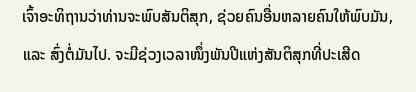ເຈົ້າອະທິຖານວ່າທ່ານຈະພົບສັນຕິສຸກ, ຊ່ວຍຄົນອື່ນຫລາຍຄົນໃຫ້ພົບມັນ, ແລະ ສົ່ງຕໍ່ມັນໄປ. ຈະມີຊ່ວງເວລາໜຶ່ງພັນປີແຫ່ງສັນຕິສຸກທີ່ປະເສີດ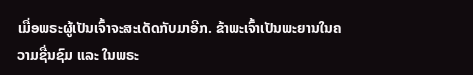ເມື່ອພຣະຜູ້ເປັນເຈົ້າຈະສະເດັດກັບມາອີກ. ຂ້າພະເຈົ້າເປັນພະຍານໃນຄວາມຊື່ນຊົມ ແລະ ໃນພຣະ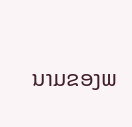ນາມຂອງພ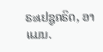ຣະເຢຊູຄຣິດ, ອາແມນ.